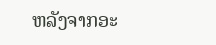ຫລັງຈາກອະ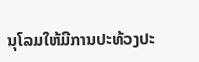ນຸໂລມໃຫ້ມີການປະທ້ວງປະ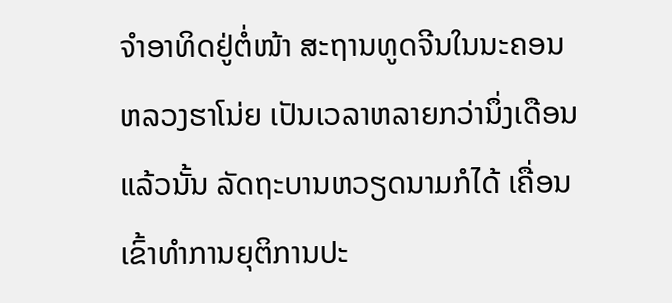ຈໍາອາທິດຢູ່ຕໍ່ໜ້າ ສະຖານທູດຈີນໃນນະຄອນ ຫລວງຮາໂນ່ຍ ເປັນເວລາຫລາຍກວ່ານຶ່ງເດືອນ ແລ້ວນັ້ນ ລັດຖະບານຫວຽດນາມກໍໄດ້ ເຄື່ອນເຂົ້າທໍາການຍຸຕິການປະ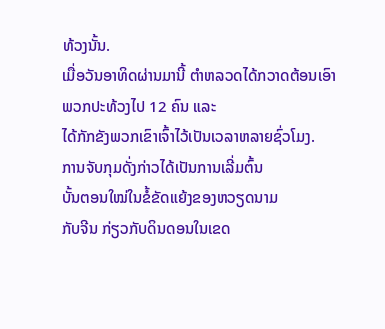ທ້ວງນັ້ນ.
ເມື່ອວັນອາທິດຜ່ານມານີ້ ຕໍາຫລວດໄດ້ກວາດຕ້ອນເອົາພວກປະທ້ວງໄປ 12 ຄົນ ແລະ
ໄດ້ກັກຂັງພວກເຂົາເຈົ້າໄວ້ເປັນເວລາຫລາຍຊົ່ວໂມງ.
ການຈັບກຸມດັ່ງກ່າວໄດ້ເປັນການເລີ່ມຕົ້ນ
ບັ້ນຕອນໃໝ່ໃນຂໍ້ຂັດແຍ້ງຂອງຫວຽດນາມ
ກັບຈີນ ກ່ຽວກັບດິນດອນໃນເຂດ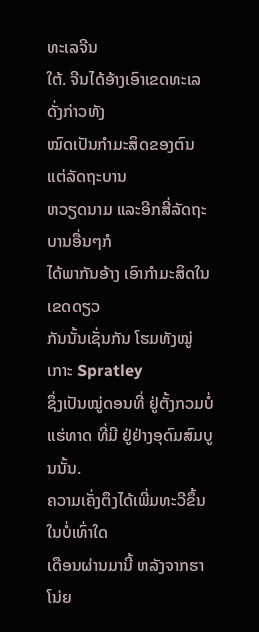ທະເລຈີນ
ໃຕ້. ຈີນໄດ້ອ້າງເອົາເຂດທະເລດັ່ງກ່າວທັງ
ໝົດເປັນກໍາມະສິດຂອງຕົນ ແຕ່ລັດຖະບານ
ຫວຽດນາມ ແລະອີກສີ່ລັດຖະບານອື່ນໆກໍ
ໄດ້ພາກັນອ້າງ ເອົາກໍາມະສິດໃນເຂດດຽວ
ກັນນັ້ນເຊັ່ນກັນ ໂຮມທັງໝູ່ເກາະ Spratley
ຊຶ່ງເປັນໝູ່ດອນທີ່ ຢູ່ຕັ້ງກວມບໍ່ແຮ່ທາດ ທີ່ມີ ຢູ່ຢ່າງອຸດົມສົມບູນນັ້ນ.
ຄວາມເຄັ່ງຕຶງໄດ້ເພີ່ມທະວີຂຶ້ນໃນບໍ່ເທົ່າໃດ
ເດືອນຜ່ານມານີ້ ຫລັງຈາກຮາໂນ່ຍ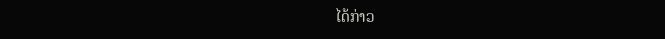ໄດ້ກ່າວ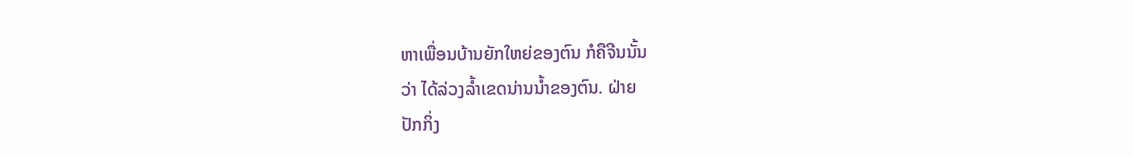ຫາເພື່ອນບ້ານຍັກໃຫຍ່ຂອງຕົນ ກໍຄືຈີນນັ້ນ
ວ່າ ໄດ້ລ່ວງລໍ້າເຂດນ່ານນໍ້າຂອງຕົນ. ຝ່າຍ
ປັກກິ່ງ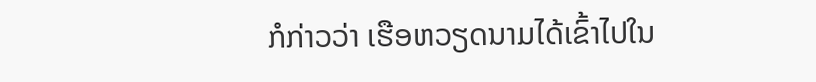ກໍກ່າວວ່າ ເຮືອຫວຽດນາມໄດ້ເຂົ້າໄປໃນ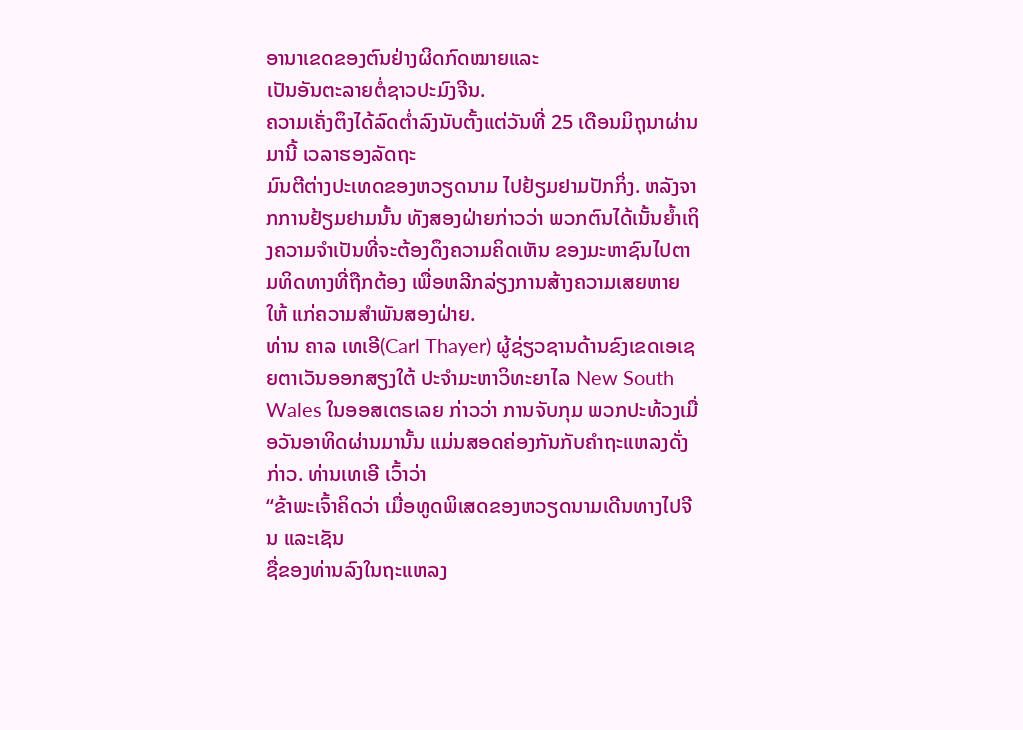ອານາເຂດຂອງຕົນຢ່າງຜິດກົດໝາຍແລະ
ເປັນອັນຕະລາຍຕໍ່ຊາວປະມົງຈີນ.
ຄວາມເຄັ່ງຕຶງໄດ້ລົດຕໍ່າລົງນັບຕັ້ງແຕ່ວັນທີ່ 25 ເດືອນມິຖຸນາຜ່ານມານີ້ ເວລາຮອງລັດຖະ
ມົນຕີຕ່າງປະເທດຂອງຫວຽດນາມ ໄປຢ້ຽມຢາມປັກກິ່ງ. ຫລັງຈາກການຢ້ຽມຢາມນັ້ນ ທັງສອງຝ່າຍກ່າວວ່າ ພວກຕົນໄດ້ເນັ້ນຍໍ້າເຖິງຄວາມຈໍາເປັນທີ່ຈະຕ້ອງດຶງຄວາມຄິດເຫັນ ຂອງມະຫາຊົນໄປຕາມທິດທາງທີ່ຖືກຕ້ອງ ເພື່ອຫລີກລ່ຽງການສ້າງຄວາມເສຍຫາຍໃຫ້ ແກ່ຄວາມສໍາພັນສອງຝ່າຍ.
ທ່ານ ຄາລ ເທເອີ(Carl Thayer) ຜູ້ຊ່ຽວຊານດ້ານຂົງເຂດເອເຊຍຕາເວັນອອກສຽງໃຕ້ ປະຈໍາມະຫາວິທະຍາໄລ New South Wales ໃນອອສເຕຣເລຍ ກ່າວວ່າ ການຈັບກຸມ ພວກປະທ້ວງເມື່ອວັນອາທິດຜ່ານມານັ້ນ ແມ່ນສອດຄ່ອງກັນກັບຄໍາຖະແຫລງດັ່ງກ່າວ. ທ່ານເທເອີ ເວົ້າວ່າ
“ຂ້າພະເຈົ້າຄິດວ່າ ເມື່ອທູດພິເສດຂອງຫວຽດນາມເດີນທາງໄປຈີນ ແລະເຊັນ
ຊື່ຂອງທ່ານລົງໃນຖະແຫລງ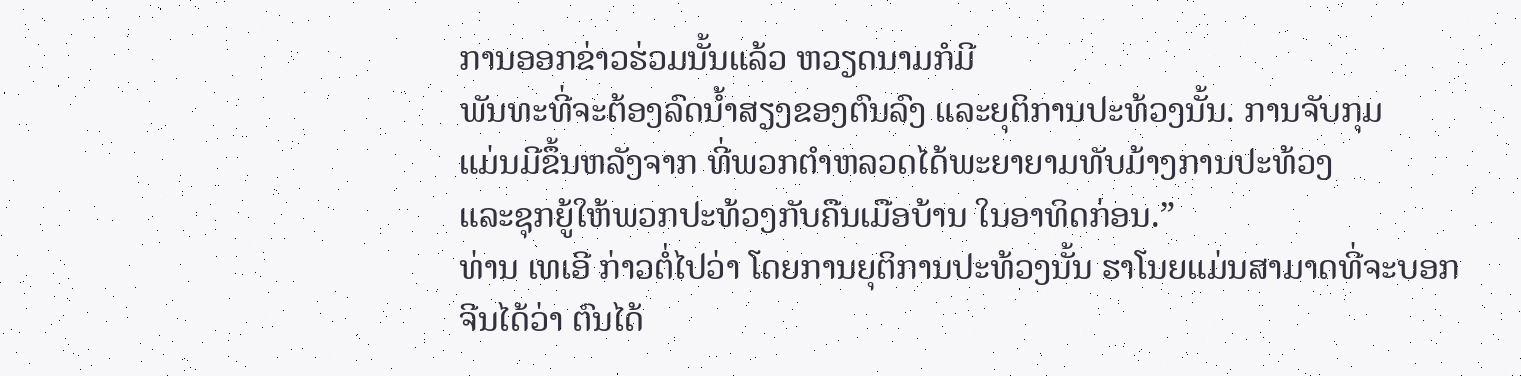ການອອກຂ່າວຮ່ວມນັ້ນແລ້ວ ຫວຽດນາມກໍມີ
ພັນທະທີ່ຈະຕ້ອງລົດນໍ້າສຽງຂອງຕົນລົງ ແລະຍຸຕິການປະທ້ວງນັ້ນ. ການຈັບກຸມ
ແມ່ນມີຂຶ້ນຫລັງຈາກ ທີ່ພວກຕໍາຫລວດໄດ້ພະຍາຍາມທັບມ້າງການປະທ້ວງ
ແລະຊຸກຍູ້ໃຫ້ພວກປະທ້ວງກັບຄືນເມືອບ້ານ ໃນອາທິດກ່ອນ.”
ທ່ານ ເທເອີ ກ່າວຕໍ່ໄປວ່າ ໂດຍການຍຸຕິການປະທ້ວງນັ້ນ ຮາໂນຍແມ່ນສາມາດທີ່ຈະບອກ
ຈີນໄດ້ວ່າ ຕົນໄດ້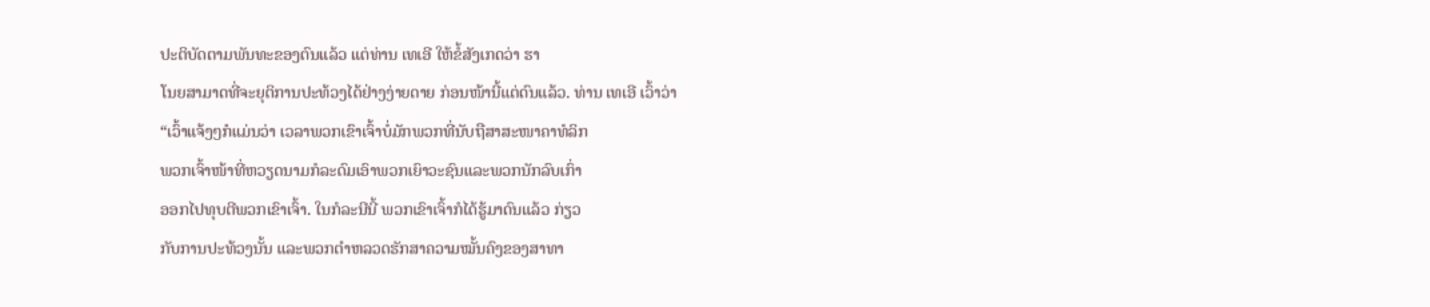ປະຕິບັດຕາມພັນທະຂອງຕົນແລ້ວ ແຕ່ທ່ານ ເທເອີ ໃຫ້ຂໍ້ສັງເກດວ່າ ຮາ
ໂນຍສາມາດທີ່ຈະຍຸຕິການປະທ້ວງໄດ້ຢ່າງງ່າຍດາຍ ກ່ອນໜ້ານີ້ແຕ່ດົນແລ້ວ. ທ່ານ ເທເອີ ເວົ້າວ່າ
“ເວົ້າແຈ້ງໆກໍແມ່ນວ່າ ເວລາພວກເຂົາເຈົ້າບໍ່ມັກພວກທີ່ນັບຖືສາສະໜາຄາທໍລິກ
ພວກເຈົ້າໜ້າທີ່ຫວຽດນາມກໍລະດົມເອົາພວກເຍົາວະຊົນແລະພວກນັກລົບເກົ່າ
ອອກໄປທຸບຕີພວກເຂົາເຈົ້າ. ໃນກໍລະນີນີ້ ພວກເຂົາເຈົ້າກໍໄດ້ຮູ້ມາດົນແລ້ວ ກ່ຽວ
ກັບການປະທ້ວງນັ້ນ ແລະພວກຕໍາຫລວດຮັກສາຄວາມໝັ້ນຄົງຂອງສາທາ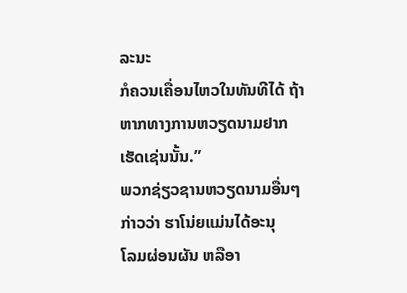ລະນະ
ກໍຄວນເຄື່ອນໄຫວໃນທັນທີໄດ້ ຖ້າຫາກທາງການຫວຽດນາມຢາກເຮັດເຊ່ນນັ້ນ.”
ພວກຊ່ຽວຊານຫວຽດນາມອື່ນໆ
ກ່າວວ່າ ຮາໂນ່ຍແມ່ນໄດ້ອະນຸ
ໂລມຜ່ອນຜັນ ຫລືອາ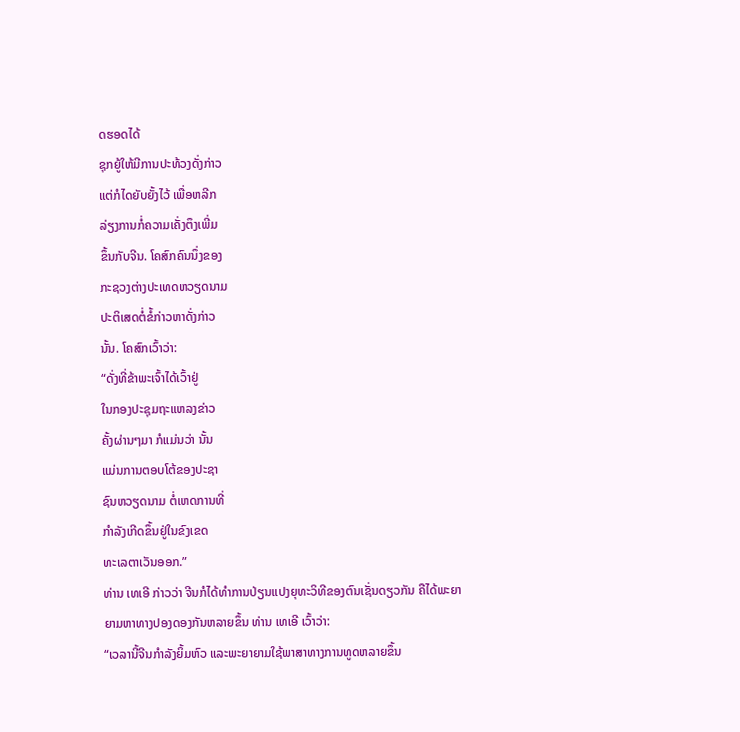ດຮອດໄດ້
ຊຸກຍູ້ໃຫ້ມີການປະທ້ວງດັ່ງກ່າວ
ແຕ່ກໍໄດຍັບຍັ້ງໄວ້ ເພື່ອຫລີກ
ລ່ຽງການກໍ່ຄວາມເຄັ່ງຕຶງເພີ່ມ
ຂຶ້ນກັບຈີນ. ໂຄສົກຄົນນຶ່ງຂອງ
ກະຊວງຕ່າງປະເທດຫວຽດນາມ
ປະຕິເສດຕໍ່ຂໍ້ກ່າວຫາດັ່ງກ່າວ
ນັ້ນ. ໂຄສົກເວົ້າວ່າ:
“ດັ່ງທີ່ຂ້າພະເຈົ້າໄດ້ເວົ້າຢູ່
ໃນກອງປະຊຸມຖະແຫລງຂ່າວ
ຄັ້ງຜ່ານໆມາ ກໍແມ່ນວ່າ ນັ້ນ
ແມ່ນການຕອບໂຕ້ຂອງປະຊາ
ຊົນຫວຽດນາມ ຕໍ່ເຫດການທີ່
ກໍາລັງເກີດຂຶ້ນຢູ່ໃນຂົງເຂດ
ທະເລຕາເວັນອອກ.”
ທ່ານ ເທເອີ ກ່າວວ່າ ຈີນກໍໄດ້ທໍາການປ່ຽນແປງຍຸທະວິທີຂອງຕົນເຊັ່ນດຽວກັນ ຄືໄດ້ພະຍາ
ຍາມຫາທາງປອງດອງກັນຫລາຍຂຶ້ນ ທ່ານ ເທເອີ ເວົ້າວ່າ:
“ເວລານີ້ຈີນກໍາລັງຍິ້ມຫົວ ແລະພະຍາຍາມໃຊ້ພາສາທາງການທູດຫລາຍຂຶ້ນ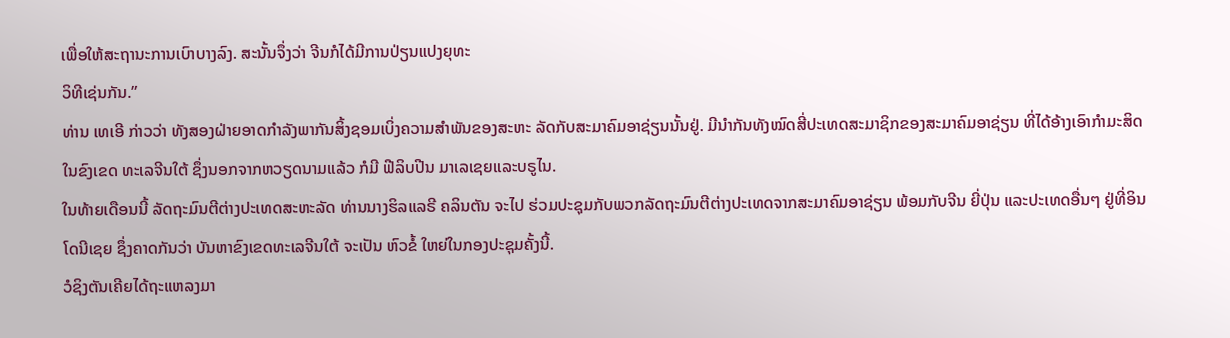ເພື່ອໃຫ້ສະຖານະການເບົາບາງລົງ. ສະນັ້ນຈຶ່ງວ່າ ຈີນກໍໄດ້ມີການປ່ຽນແປງຍຸທະ
ວິທີເຊ່ນກັນ.”
ທ່ານ ເທເອີ ກ່າວວ່າ ທັງສອງຝ່າຍອາດກໍາລັງພາກັນສິ້ງຊອມເບິ່ງຄວາມສໍາພັນຂອງສະຫະ ລັດກັບສະມາຄົມອາຊ່ຽນນັ້ນຢູ່. ມີນໍາກັນທັງໝົດສີ່ປະເທດສະມາຊິກຂອງສະມາຄົມອາຊ່ຽນ ທີ່ໄດ້ອ້າງເອົາກໍາມະສິດໃນຂົງເຂດ ທະເລຈີນໃຕ້ ຊຶ່ງນອກຈາກຫວຽດນາມແລ້ວ ກໍມີ ຟີລິບປີນ ມາເລເຊຍແລະບຣູໄນ.
ໃນທ້າຍເດືອນນີ້ ລັດຖະມົນຕີຕ່າງປະເທດສະຫະລັດ ທ່ານນາງຮິລແລຣີ ຄລິນຕັນ ຈະໄປ ຮ່ວມປະຊຸມກັບພວກລັດຖະມົນຕີຕ່າງປະເທດຈາກສະມາຄົມອາຊ່ຽນ ພ້ອມກັບຈີນ ຍີ່ປຸ່ນ ແລະປະເທດອື່ນໆ ຢູ່ທີ່ອິນໂດນີເຊຍ ຊຶ່ງຄາດກັນວ່າ ບັນຫາຂົງເຂດທະເລຈີນໃຕ້ ຈະເປັນ ຫົວຂໍ້ ໃຫຍ່ໃນກອງປະຊຸມຄັ້ງນີ້.
ວໍຊິງຕັນເຄີຍໄດ້ຖະແຫລງມາ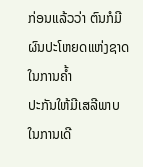ກ່ອນແລ້ວວ່າ ຕົນກໍມີຜົນປະໂຫຍດແຫ່ງຊາດ ໃນການຄໍ້າ
ປະກັນໃຫ້ມີເສລີພາບໃນການເດີ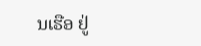ນເຮືອ ຢູ່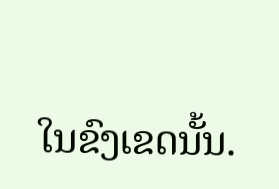ໃນຂົງເຂດນັ້ນ.